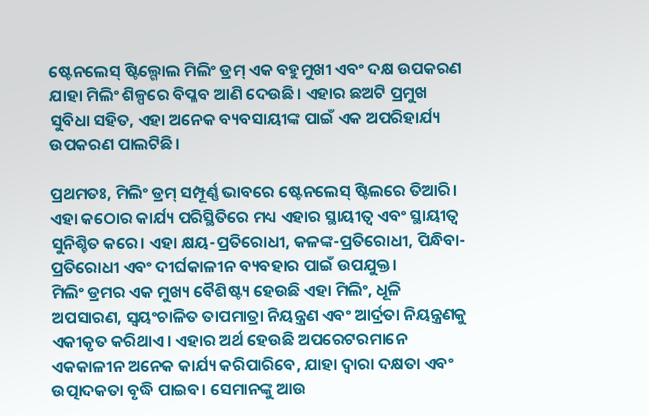ଷ୍ଟେନଲେସ୍ ଷ୍ଟିଲ୍ଗୋଲ ମିଲିଂ ଡ୍ରମ୍ ଏକ ବହୁମୁଖୀ ଏବଂ ଦକ୍ଷ ଉପକରଣ ଯାହା ମିଲିଂ ଶିଳ୍ପରେ ବିପ୍ଳବ ଆଣି ଦେଉଛି। ଏହାର ଛଅଟି ପ୍ରମୁଖ ସୁବିଧା ସହିତ, ଏହା ଅନେକ ବ୍ୟବସାୟୀଙ୍କ ପାଇଁ ଏକ ଅପରିହାର୍ଯ୍ୟ ଉପକରଣ ପାଲଟିଛି।

ପ୍ରଥମତଃ, ମିଲିଂ ଡ୍ରମ୍ ସମ୍ପୂର୍ଣ୍ଣ ଭାବରେ ଷ୍ଟେନଲେସ୍ ଷ୍ଟିଲରେ ତିଆରି। ଏହା କଠୋର କାର୍ଯ୍ୟ ପରିସ୍ଥିତିରେ ମଧ୍ୟ ଏହାର ସ୍ଥାୟୀତ୍ୱ ଏବଂ ସ୍ଥାୟୀତ୍ୱ ସୁନିଶ୍ଚିତ କରେ। ଏହା କ୍ଷୟ-ପ୍ରତିରୋଧୀ, କଳଙ୍କ-ପ୍ରତିରୋଧୀ, ପିନ୍ଧିବା-ପ୍ରତିରୋଧୀ ଏବଂ ଦୀର୍ଘକାଳୀନ ବ୍ୟବହାର ପାଇଁ ଉପଯୁକ୍ତ।
ମିଲିଂ ଡ୍ରମର ଏକ ମୁଖ୍ୟ ବୈଶିଷ୍ଟ୍ୟ ହେଉଛି ଏହା ମିଲିଂ, ଧୂଳି ଅପସାରଣ, ସ୍ୱୟଂଚାଳିତ ତାପମାତ୍ରା ନିୟନ୍ତ୍ରଣ ଏବଂ ଆର୍ଦ୍ରତା ନିୟନ୍ତ୍ରଣକୁ ଏକୀକୃତ କରିଥାଏ। ଏହାର ଅର୍ଥ ହେଉଛି ଅପରେଟରମାନେ ଏକକାଳୀନ ଅନେକ କାର୍ଯ୍ୟ କରିପାରିବେ, ଯାହା ଦ୍ୱାରା ଦକ୍ଷତା ଏବଂ ଉତ୍ପାଦକତା ବୃଦ୍ଧି ପାଇବ। ସେମାନଙ୍କୁ ଆଉ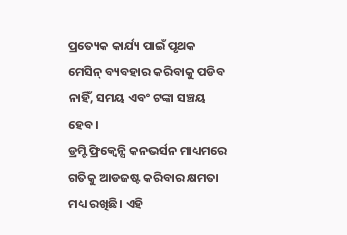ପ୍ରତ୍ୟେକ କାର୍ଯ୍ୟ ପାଇଁ ପୃଥକ ମେସିନ୍ ବ୍ୟବହାର କରିବାକୁ ପଡିବ ନାହିଁ, ସମୟ ଏବଂ ଟଙ୍କା ସଞ୍ଚୟ ହେବ।
ଡ୍ରମ୍ଟି ଫ୍ରିକ୍ୱେନ୍ସି କନଭର୍ସନ ମାଧ୍ୟମରେ ଗତିକୁ ଆଡଜଷ୍ଟ କରିବାର କ୍ଷମତା ମଧ୍ୟ ରଖିଛି। ଏହି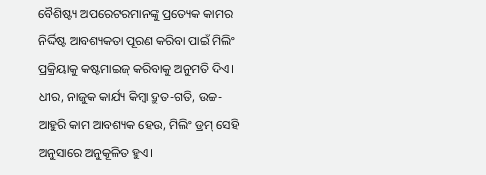ବୈଶିଷ୍ଟ୍ୟ ଅପରେଟରମାନଙ୍କୁ ପ୍ରତ୍ୟେକ କାମର ନିର୍ଦ୍ଦିଷ୍ଟ ଆବଶ୍ୟକତା ପୂରଣ କରିବା ପାଇଁ ମିଲିଂ ପ୍ରକ୍ରିୟାକୁ କଷ୍ଟମାଇଜ୍ କରିବାକୁ ଅନୁମତି ଦିଏ। ଧୀର, ନାଜୁକ କାର୍ଯ୍ୟ କିମ୍ବା ଦ୍ରୁତ-ଗତି, ଉଚ୍ଚ-ଆହୁରି କାମ ଆବଶ୍ୟକ ହେଉ, ମିଲିଂ ଡ୍ରମ୍ ସେହି ଅନୁସାରେ ଅନୁକୂଳିତ ହୁଏ।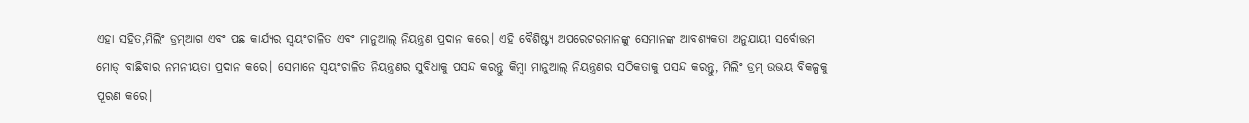ଏହା ସହିତ,ମିଲିଂ ଡ୍ରମ୍ଆଗ ଏବଂ ପଛ କାର୍ଯ୍ୟର ସ୍ୱୟଂଚାଳିତ ଏବଂ ମାନୁଆଲ୍ ନିୟନ୍ତ୍ରଣ ପ୍ରଦାନ କରେ। ଏହି ବୈଶିଷ୍ଟ୍ୟ ଅପରେଟରମାନଙ୍କୁ ସେମାନଙ୍କ ଆବଶ୍ୟକତା ଅନୁଯାୟୀ ସର୍ବୋତ୍ତମ ମୋଡ୍ ବାଛିବାର ନମନୀୟତା ପ୍ରଦାନ କରେ। ସେମାନେ ସ୍ୱୟଂଚାଳିତ ନିୟନ୍ତ୍ରଣର ସୁବିଧାକୁ ପସନ୍ଦ କରନ୍ତୁ କିମ୍ବା ମାନୁଆଲ୍ ନିୟନ୍ତ୍ରଣର ସଠିକତାକୁ ପସନ୍ଦ କରନ୍ତୁ, ମିଲିଂ ଡ୍ରମ୍ ଉଭୟ ବିକଳ୍ପକୁ ପୂରଣ କରେ।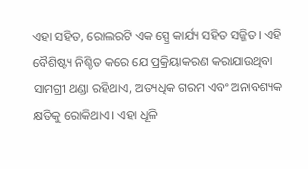ଏହା ସହିତ, ରୋଲରଟି ଏକ ସ୍ପ୍ରେ କାର୍ଯ୍ୟ ସହିତ ସଜ୍ଜିତ। ଏହି ବୈଶିଷ୍ଟ୍ୟ ନିଶ୍ଚିତ କରେ ଯେ ପ୍ରକ୍ରିୟାକରଣ କରାଯାଉଥିବା ସାମଗ୍ରୀ ଥଣ୍ଡା ରହିଥାଏ, ଅତ୍ୟଧିକ ଗରମ ଏବଂ ଅନାବଶ୍ୟକ କ୍ଷତିକୁ ରୋକିଥାଏ। ଏହା ଧୂଳି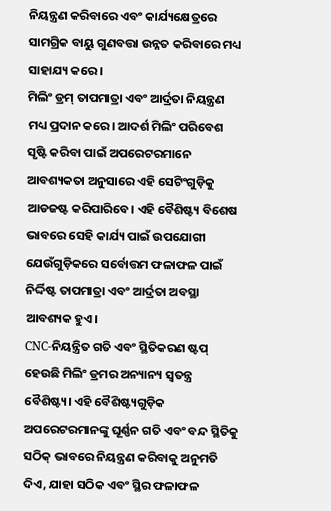ନିୟନ୍ତ୍ରଣ କରିବାରେ ଏବଂ କାର୍ଯ୍ୟକ୍ଷେତ୍ରରେ ସାମଗ୍ରିକ ବାୟୁ ଗୁଣବତ୍ତା ଉନ୍ନତ କରିବାରେ ମଧ୍ୟ ସାହାଯ୍ୟ କରେ।
ମିଲିଂ ଡ୍ରମ୍ ତାପମାତ୍ରା ଏବଂ ଆର୍ଦ୍ରତା ନିୟନ୍ତ୍ରଣ ମଧ୍ୟ ପ୍ରଦାନ କରେ। ଆଦର୍ଶ ମିଲିଂ ପରିବେଶ ସୃଷ୍ଟି କରିବା ପାଇଁ ଅପରେଟରମାନେ ଆବଶ୍ୟକତା ଅନୁସାରେ ଏହି ସେଟିଂଗୁଡ଼ିକୁ ଆଡଜଷ୍ଟ କରିପାରିବେ। ଏହି ବୈଶିଷ୍ଟ୍ୟ ବିଶେଷ ଭାବରେ ସେହି କାର୍ଯ୍ୟ ପାଇଁ ଉପଯୋଗୀ ଯେଉଁଗୁଡ଼ିକରେ ସର୍ବୋତ୍ତମ ଫଳାଫଳ ପାଇଁ ନିର୍ଦ୍ଦିଷ୍ଟ ତାପମାତ୍ରା ଏବଂ ଆର୍ଦ୍ରତା ଅବସ୍ଥା ଆବଶ୍ୟକ ହୁଏ।
CNC-ନିୟନ୍ତ୍ରିତ ଗତି ଏବଂ ସ୍ଥିତିକରଣ ଷ୍ଟପ୍ ହେଉଛି ମିଲିଂ ଡ୍ରମର ଅନ୍ୟାନ୍ୟ ସ୍ୱତନ୍ତ୍ର ବୈଶିଷ୍ଟ୍ୟ। ଏହି ବୈଶିଷ୍ଟ୍ୟଗୁଡ଼ିକ ଅପରେଟରମାନଙ୍କୁ ଘୂର୍ଣ୍ଣନ ଗତି ଏବଂ ବନ୍ଦ ସ୍ଥିତିକୁ ସଠିକ୍ ଭାବରେ ନିୟନ୍ତ୍ରଣ କରିବାକୁ ଅନୁମତି ଦିଏ, ଯାହା ସଠିକ ଏବଂ ସ୍ଥିର ଫଳାଫଳ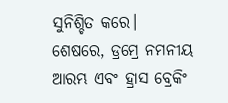ସୁନିଶ୍ଚିତ କରେ।
ଶେଷରେ, ଡ୍ରମ୍ରେ ନମନୀୟ ଆରମ୍ଭ ଏବଂ ହ୍ରାସ ବ୍ରେକିଂ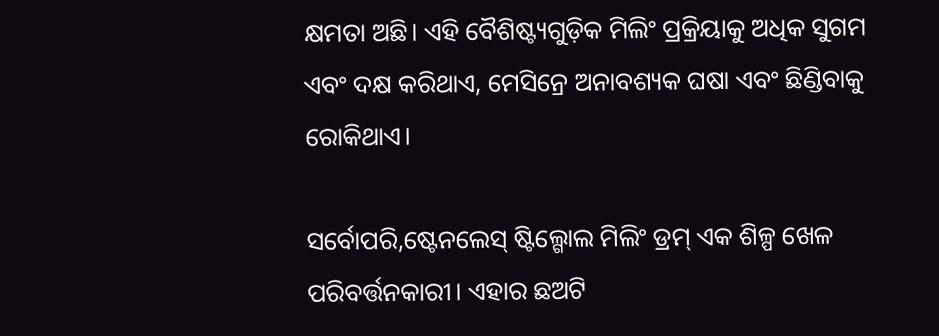କ୍ଷମତା ଅଛି। ଏହି ବୈଶିଷ୍ଟ୍ୟଗୁଡ଼ିକ ମିଲିଂ ପ୍ରକ୍ରିୟାକୁ ଅଧିକ ସୁଗମ ଏବଂ ଦକ୍ଷ କରିଥାଏ, ମେସିନ୍ରେ ଅନାବଶ୍ୟକ ଘଷା ଏବଂ ଛିଣ୍ଡିବାକୁ ରୋକିଥାଏ।

ସର୍ବୋପରି,ଷ୍ଟେନଲେସ୍ ଷ୍ଟିଲ୍ଗୋଲ ମିଲିଂ ଡ୍ରମ୍ ଏକ ଶିଳ୍ପ ଖେଳ ପରିବର୍ତ୍ତନକାରୀ। ଏହାର ଛଅଟି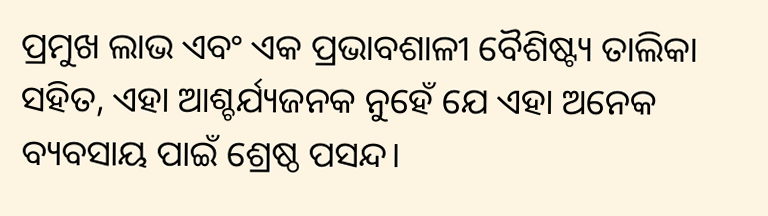ପ୍ରମୁଖ ଲାଭ ଏବଂ ଏକ ପ୍ରଭାବଶାଳୀ ବୈଶିଷ୍ଟ୍ୟ ତାଲିକା ସହିତ, ଏହା ଆଶ୍ଚର୍ଯ୍ୟଜନକ ନୁହେଁ ଯେ ଏହା ଅନେକ ବ୍ୟବସାୟ ପାଇଁ ଶ୍ରେଷ୍ଠ ପସନ୍ଦ।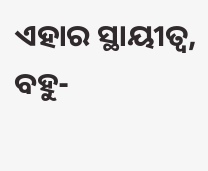ଏହାର ସ୍ଥାୟୀତ୍ୱ, ବହୁ-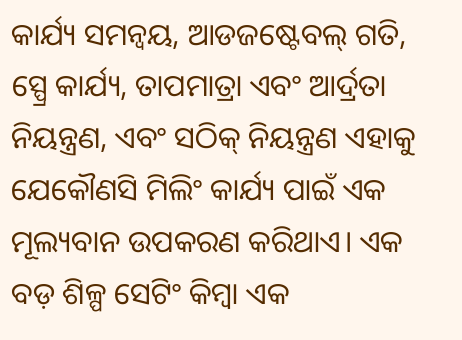କାର୍ଯ୍ୟ ସମନ୍ୱୟ, ଆଡଜଷ୍ଟେବଲ୍ ଗତି, ସ୍ପ୍ରେ କାର୍ଯ୍ୟ, ତାପମାତ୍ରା ଏବଂ ଆର୍ଦ୍ରତା ନିୟନ୍ତ୍ରଣ, ଏବଂ ସଠିକ୍ ନିୟନ୍ତ୍ରଣ ଏହାକୁ ଯେକୌଣସି ମିଲିଂ କାର୍ଯ୍ୟ ପାଇଁ ଏକ ମୂଲ୍ୟବାନ ଉପକରଣ କରିଥାଏ। ଏକ ବଡ଼ ଶିଳ୍ପ ସେଟିଂ କିମ୍ବା ଏକ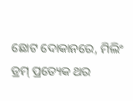ଛୋଟ ଦୋକାନରେ, ମିଲିଂ ଡ୍ରମ୍ ପ୍ରତ୍ୟେକ ଥର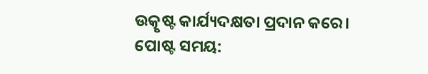ଉତ୍କୃଷ୍ଟ କାର୍ଯ୍ୟଦକ୍ଷତା ପ୍ରଦାନ କରେ।
ପୋଷ୍ଟ ସମୟ: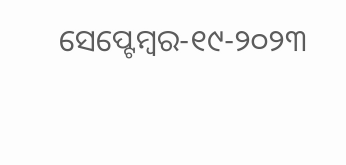ସେପ୍ଟେମ୍ବର-୧୯-୨୦୨୩